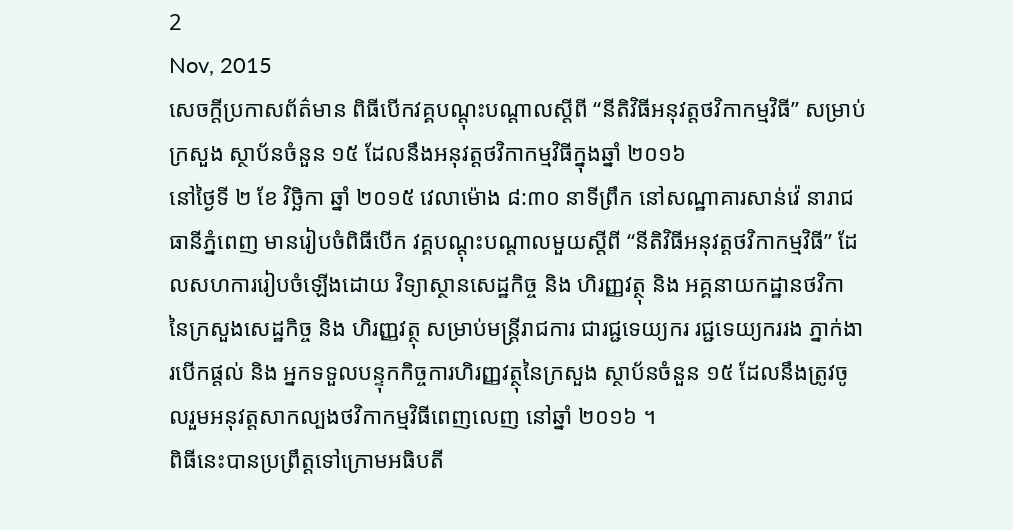2
Nov, 2015
សេចក្តីប្រកាសព័ត៌មាន ពិធីបើកវគ្គបណ្តុះបណ្តាលស្តីពី “នីតិវិធីអនុវត្តថវិកាកម្មវិធី” សម្រាប់ក្រសួង ស្ថាប័នចំនួន ១៥ ដែលនឹងអនុវត្តថវិកាកម្មវិធីក្នុងឆ្នាំ ២០១៦
នៅថ្ងៃទី ២ ខែ វិច្ឆិកា ឆ្នាំ ២០១៥ វេលាម៉ោង ៨:៣០ នាទីព្រឹក នៅសណ្ឋាគារសាន់វ៉េ នារាជធានីភ្នំពេញ មានរៀបចំពិធីបើក វគ្គបណ្តុះបណ្តាលមួយស្តីពី “នីតិវិធីអនុវត្តថវិកាកម្មវិធី” ដែលសហការរៀបចំឡើងដោយ វិទ្យាស្ថានសេដ្ឋកិច្ច និង ហិរញ្ញវត្ថុ និង អគ្គនាយកដ្ឋានថវិកា នៃក្រសួងសេដ្ឋកិច្ច និង ហិរញ្ញវត្ថុ សម្រាប់មន្រ្តីរាជការ ជារជ្ជទេយ្យករ រជ្ជទេយ្យកររង ភ្នាក់ងារបើកផ្តល់ និង អ្នកទទួលបន្ទុកកិច្ចការហិរញ្ញវត្ថុនៃក្រសួង ស្ថាប័នចំនួន ១៥ ដែលនឹងត្រូវចូលរួមអនុវត្តសាកល្បងថវិកាកម្មវិធីពេញលេញ នៅឆ្នាំ ២០១៦ ។
ពិធីនេះបានប្រព្រឹត្តទៅក្រោមអធិបតី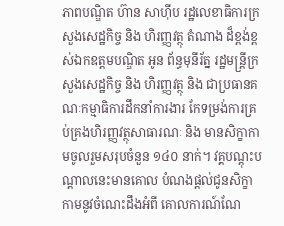ភាពបណ្ឌិត ហ៊ាន សាហ៊ីប រដ្ឋលេខាធិការក្រសួងសេដ្ឋកិច្ច និង ហិរញ្ញវត្ថុ តំណាង ដ៏ខ្ពង់ខ្ពស់ឯកឧត្តមបណ្ឌិត អូន ព័ន្ធមុនីរ័ត្ន រដ្ឋមន្រ្តីក្រសួងសេដ្ឋកិច្ច និង ហិរញ្ញវត្ថុ និង ជាប្រធានគណៈកម្មាធិការដឹកនាំការងារ កែទម្រង់ការគ្រប់គ្រងហិរញ្ញវត្ថុសាធារណៈ និង មានសិក្ខាកាមចូលរួមសរុបចំនួន ១៤០ នាក់។ វគ្គបណ្តុះបណ្តាលនេះមានគោល បំណងផ្តល់ជូនសិក្ខាកាមនូវចំណេះដឹងអំពី គោលការណ៍ណែ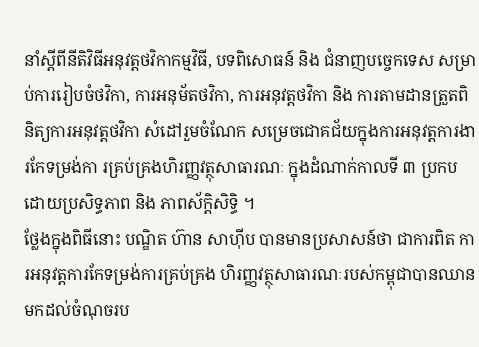នាំស្តីពីនីតិវិធីអនុវត្តថវិកាកម្មវិធី, បទពិសោធន៍ និង ជំនាញបច្ចេកទេស សម្រាប់ការរៀបចំថវិកា, ការអនុម័តថវិកា, ការអនុវត្តថវិកា និង ការតាមដានត្រួតពិនិត្យការអនុវត្តថវិកា សំដៅរួមចំណែក សម្រេចជោគជ័យក្នុងការអនុវត្តការងារកែទម្រង់កា រគ្រប់គ្រងហិរញ្ញវត្ថុសាធារណៈ ក្នុងដំណាក់កាលទី ៣ ប្រកបដោយប្រសិទ្ធភាព និង ភាពស័ក្តិសិទ្ធិ ។
ថ្លែងក្នុងពិធីនោះ បណ្ឌិត ហ៊ាន សាហ៊ីប បានមានប្រសាសន៍ថា ជាការពិត ការអនុវត្តការកែទម្រង់ការគ្រប់គ្រង ហិរញ្ញវត្ថុសាធារណៈរបស់កម្ពុជាបានឈានមកដល់ចំណុចរប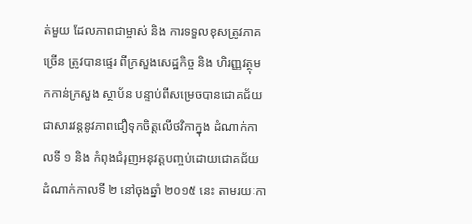ត់មួយ ដែលភាពជាម្ចាស់ និង ការទទួលខុសត្រូវភាគច្រើន ត្រូវបានផ្ទេរ ពីក្រសួងសេដ្ឋកិច្ច និង ហិរញ្ញវត្ថុមកកាន់ក្រសួង ស្ថាប័ន បន្ទាប់ពីសម្រេចបានជោគជ័យជាសារវន្តនូវភាពជឿទុកចិត្តលើថវិកាក្នុង ដំណាក់កាលទី ១ និង កំពុងជំរុញអនុវត្តបញ្ចប់ដោយជោគជ័យដំណាក់កាលទី ២ នៅចុងឆ្នាំ ២០១៥ នេះ តាមរយៈកា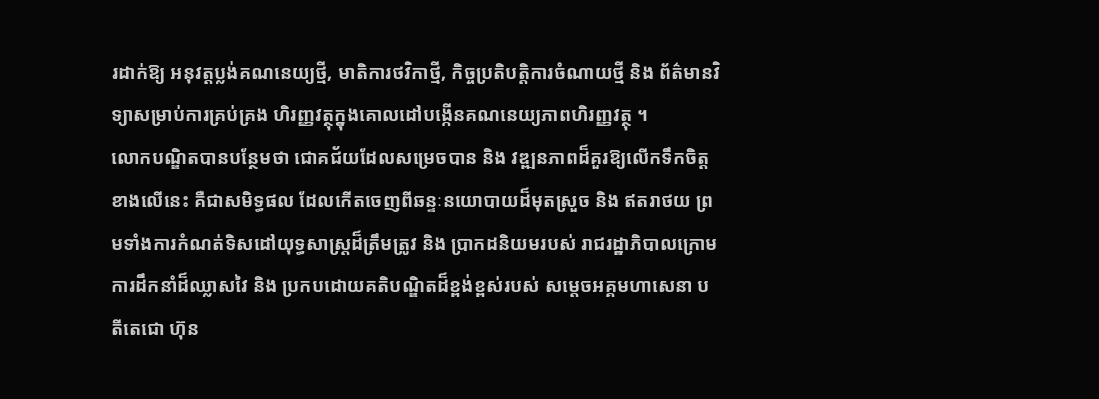រដាក់ឱ្យ អនុវត្តប្លង់គណនេយ្យថ្មី, មាតិការថវិកាថ្មី, កិច្ចប្រតិបត្តិការចំណាយថ្មី និង ព័ត៌មានវិទ្យាសម្រាប់ការគ្រប់គ្រង ហិរញ្ញវត្ថុក្នុងគោលដៅបង្កើនគណនេយ្យភាពហិរញ្ញវត្ថុ ។
លោកបណ្ឌិតបានបន្ថែមថា ជោគជ័យដែលសម្រេចបាន និង វឌ្ឍនភាពដ៏គួរឱ្យលើកទឹកចិត្តខាងលើនេះ គឺជាសមិទ្ធផល ដែលកើតចេញពីឆន្ទៈនយោបាយដ៏មុតស្រួច និង ឥតរាថយ ព្រមទាំងការកំណត់ទិសដៅយុទ្ធសាស្រ្តដ៏ត្រឹមត្រូវ និង ប្រាកដនិយមរបស់ រាជរដ្ឋាភិបាលក្រោមការដឹកនាំដ៏ឈ្លាសវៃ និង ប្រកបដោយគតិបណ្ឌិតដ៏ខ្ពង់ខ្ពស់របស់ សម្តេចអគ្គមហាសេនា បតីតេជោ ហ៊ុន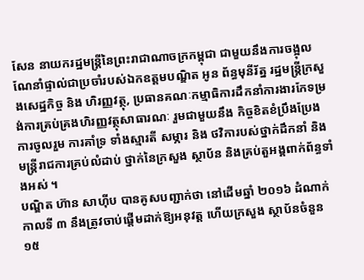សែន នាយករដ្ឋមន្រ្តីនៃព្រះរាជាណាចក្រកម្ពុជា ជាមួយនឹងការចង្អុលណែនាំផ្ទាល់ជាប្រចាំរបស់ឯកឧត្តមបណ្ឌិត អូន ព័ន្ធមុនីរ័ត្ន រដ្ឋមន្រ្តីក្រសួងសេដ្ឋកិច្ច និង ហិរញ្ញវត្ថុ, ប្រធានគណៈកម្មាធិការដឹកនាំការងារកែទម្រង់ការគ្រប់គ្រងហិរញ្ញវត្ថុសាធារណៈ រួមជាមួយនឹង កិច្ចខិតខំប្រឹងប្រែង ការចូលរួម ការគាំទ្រ ទាំងស្មារតី សម្ភារ និង ថវិការបស់ថ្នាក់ដឹកនាំ និង មន្រ្តីរាជការគ្រប់លំដាប់ ថ្នាក់នៃក្រសួង ស្ថាប័ន និងគ្រប់តួអង្គពាក់ព័ន្ធទាំងអស់ ។
បណ្ឌិត ហ៊ាន សាហ៊ីប បានគូសបញ្ជាក់ថា នៅដើមឆ្នាំ ២០១៦ ដំណាក់កាលទី ៣ នឹងត្រូវចាប់ផ្តើមដាក់ឱ្យអនុវត្ត ហើយក្រសួង ស្ថាប័នចំនួន ១៥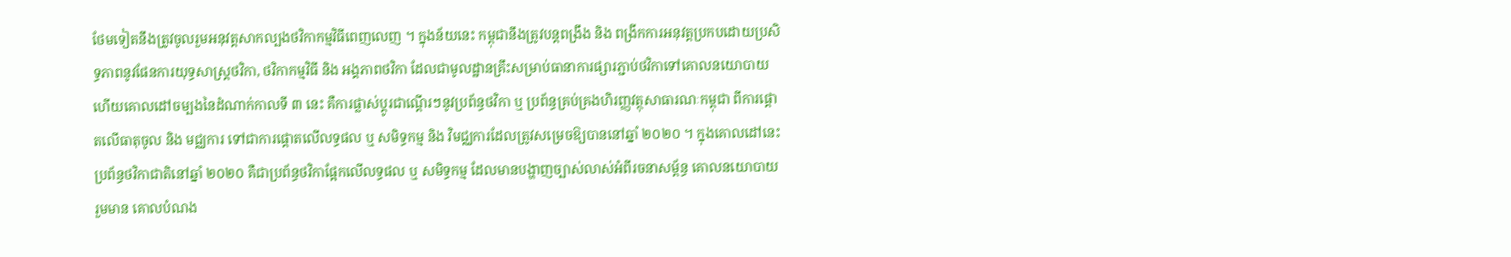ថែមទៀតនឹងត្រូវចូលរួមអនុវត្តសាកល្បងថវិកាកម្មវិធីពេញលេញ ។ ក្នុងន័យនេះ កម្ពុជានឹងត្រូវបន្តពង្រឹង និង ពង្រីកការអនុវត្តប្រកបដោយប្រសិទ្ធភាពនូវផែនការយុទ្ធសាស្រ្តថវិកា, ថវិកាកម្មវិធី និង អង្គភាពថវិកា ដែលជាមូលដ្ឋានគ្រឹះសម្រាប់ធានាការផ្សារភ្ជាប់ថវិកាទៅគោលនយោបាយ ហើយគោលដៅចម្បងនៃដំណាក់កាលទី ៣ នេះ គឺការផ្លាស់ប្តូរជាណ្តើរៗនូវប្រព័ន្ធថវិកា ឬ ប្រព័ន្ធគ្រប់គ្រងហិរញ្ញវត្ថុសាធារណៈកម្ពុជា ពីការផ្តោតលើធាតុចូល និង មជ្ឈការ ទៅជាការផ្តោតលើលទ្ធផល ឬ សមិទ្ធកម្ម និង វិមជ្ឈការដែលត្រូវសម្រេចឱ្យបាននៅឆ្នាំ ២០២០ ។ ក្នុងគោលដៅនេះ ប្រព័ន្ធថវិកាជាតិនៅឆ្នាំ ២០២០ គឺជាប្រព័ន្ធថវិកាផ្អែកលើលទ្ធផល ឬ សមិទ្ធកម្ម ដែលមានបង្ហាញច្បាស់លាស់អំពីរចនាសម្ព័ន្ធ គោលនយោបាយ រួមមាន គោលបំណង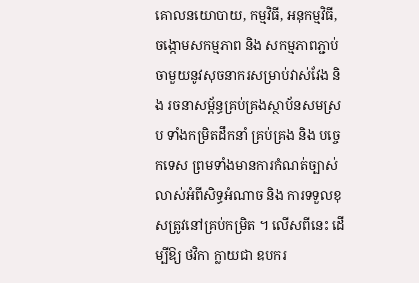គោលនយោបាយ, កម្មវិធី, អនុកម្មវិធី, ចង្កោមសកម្មភាព និង សកម្មភាពភ្ជាប់ចាមួយនូវសុចនាករសម្រាប់វាស់វែង និង រចនាសម្ព័ន្ធគ្រប់គ្រងស្ថាប័នសមស្រប ទាំងកម្រិតដឹកនាំ គ្រប់គ្រង និង បច្ចេកទេស ព្រមទាំងមានការកំណត់ច្បាស់លាស់អំពីសិទ្ធអំណាច និង ការទទួលខុសត្រូវនៅគ្រប់កម្រិត ។ លើសពីនេះ ដើម្បីឱ្យ ថវិកា ក្លាយជា ឧបករ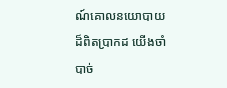ណ៍គោលនយោបាយ ដ៏ពិតប្រាកដ យើងចាំបាច់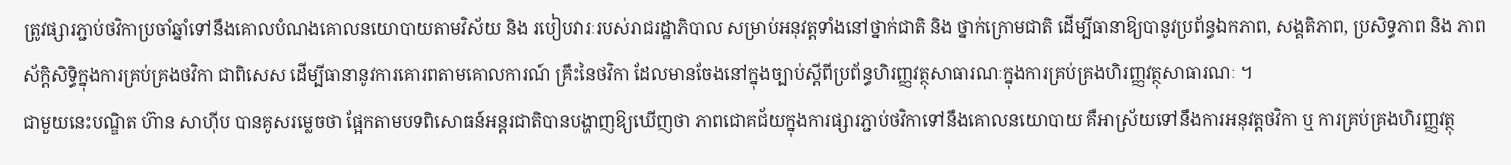ត្រូវផ្សារភ្ជាប់ថវិកាប្រចាំឆ្នាំទៅនឹងគោលបំណងគោលនយោបាយតាមវិស័យ និង របៀបវារៈរបស់រាជរដ្ឋាភិបាល សម្រាប់អនុវត្តទាំងនៅថ្នាក់ជាតិ និង ថ្នាក់ក្រោមជាតិ ដើម្បីធានាឱ្យបានូវប្រព័ន្ធឯកភាព, សង្គតិភាព, ប្រសិទ្ធភាព និង ភាពស័ក្តិសិទ្ធិក្នុងការគ្រប់គ្រងថវិកា ជាពិសេស ដើម្បីធានានូវការគោរពតាមគោលការណ៍ គ្រឹះនៃថវិកា ដែលមានចែងនៅក្នុងច្បាប់ស្តីពីប្រព័ន្ធហិរញ្ញវត្ថុសាធារណៈក្នុងការគ្រប់គ្រងហិរញ្ញវត្ថុសាធារណៈ ។
ជាមួយនេះបណ្ឌិត ហ៊ាន សាហ៊ីប បានគូសរម្លេចថា ផ្អែកតាមបទពិសោធន៍អន្តរជាតិបានបង្ហាញឱ្យឃើញថា ភាពជោគជ័យក្នុងការផ្សារភ្ជាប់ថវិកាទៅនឹងគោលនយោបាយ គឺអាស្រ័យទៅនឹងការអនុវត្តថវិកា ឬ ការគ្រប់គ្រងហិរញ្ញវត្ថុ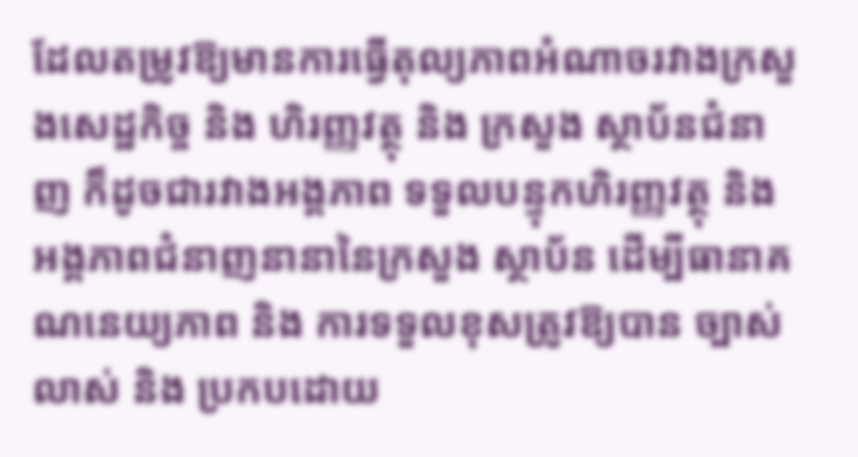ដែលតម្រូវឱ្យមានការធ្វើតុល្យភាពអំណាចរវាងក្រសួងសេដ្ឋកិច្ច និង ហិរញ្ញវត្ថុ និង ក្រសួង ស្ថាប័នជំនាញ ក៏ដូចជារវាងអង្គភាព ទទួលបន្ទុកហិរញ្ញវត្ថុ និង អង្គភាពជំនាញនានានៃក្រសួង ស្ថាប័ន ដើម្បីធានាគណនេយ្យភាព និង ការទទួលខុសត្រូវឱ្យបាន ច្បាស់លាស់ និង ប្រកបដោយ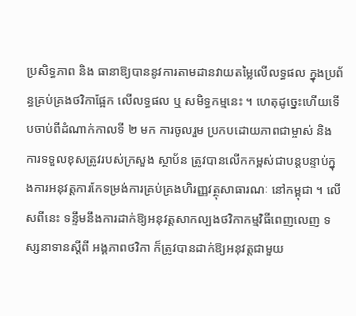ប្រសិទ្ធភាព និង ធានាឱ្យបាននូវការតាមដានវាយតម្លៃលើលទ្ធផល ក្នុងប្រព័ន្ធគ្រប់គ្រងថវិកាផ្អែក លើលទ្ធផល ឬ សមិទ្ធកម្មនេះ ។ ហេតុដូច្នេះហើយទើបចាប់ពីដំណាក់កាលទី ២ មក ការចូលរួម ប្រកបដោយភាពជាម្ចាស់ និង ការទទួលខុសត្រូវរបស់ក្រសួង ស្ថាប័ន ត្រូវបានលើកកម្ពស់ជាបន្តបន្ទាប់ក្នុងការអនុវត្តការកែទម្រង់ការគ្រប់គ្រងហិរញ្ញវត្ថុសាធារណៈ នៅកម្ពុជា ។ លើសពីនេះ ទន្ទឹមនឹងការដាក់ឱ្យអនុវត្តសាកល្បងថវិកាកម្មវិធីពេញលេញ ទស្សនាទានស្តីពី អង្គភាពថវិកា ក៏ត្រូវបានដាក់ឱ្យអនុវត្តជាមួយ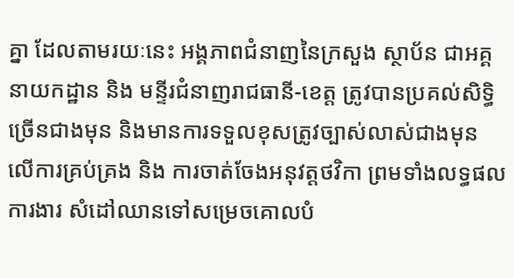គ្នា ដែលតាមរយៈនេះ អង្គភាពជំនាញនៃក្រសួង ស្ថាប័ន ជាអគ្គនាយកដ្ឋាន និង មន្ទីរជំនាញរាជធានី-ខេត្ត ត្រូវបានប្រគល់សិទ្ធិច្រើនជាងមុន និងមានការទទួលខុសត្រូវច្បាស់លាស់ជាងមុន លើការគ្រប់គ្រង និង ការចាត់ចែងអនុវត្តថវិកា ព្រមទាំងលទ្ធផលការងារ សំដៅឈានទៅសម្រេចគោលបំ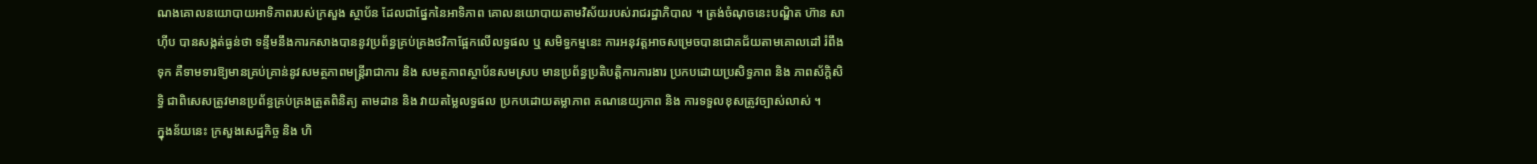ណងគោលនយោបាយអាទិភាពរបស់ក្រសួង ស្ថាប័ន ដែលជាផ្នែកនៃអាទិភាព គោលនយោបាយតាមវិស័យរបស់រាជរដ្ឋាភិបាល ។ ត្រង់ចំណុចនេះបណ្ឌិត ហ៊ាន សាហ៊ីប បានសង្កត់ធ្ងន់ថា ទន្ទឹមនឹងការកសាងបាននូវប្រព័ន្ធគ្រប់គ្រងថវិកាផ្អែកលើលទ្ធផល ឬ សមិទ្ធកម្មនេះ ការអនុវត្តអាចសម្រេចបានជោគជ័យតាមគោលដៅ រំពឹងទុក គឺទាមទារឱ្យមានគ្រប់គ្រាន់នូវសមត្ថភាពមន្រ្តីរាជាការ និង សមត្ថភាពស្ថាប័នសមស្រប មានប្រព័ន្ធប្រតិបតិ្តការការងារ ប្រកបដោយប្រសិទ្ធភាព និង ភាពស័ក្តិសិទ្ធិ ជាពិសេសត្រូវមានប្រព័ន្ធគ្រប់គ្រងត្រួតពិនិត្យ តាមដាន និង វាយតម្លៃលទ្ធផល ប្រកបដោយតម្លាភាព គណនេយ្យភាព និង ការទទួលខុសត្រូវច្បាស់លាស់ ។
ក្នុងន័យនេះ ក្រសួងសេដ្ឋកិច្ច និង ហិ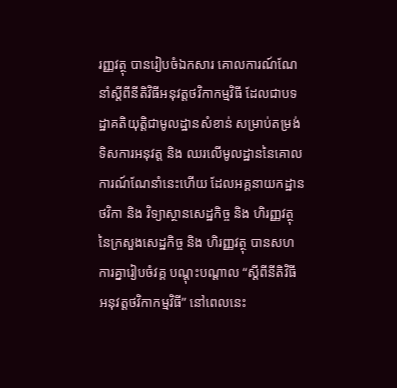រញ្ញវត្ថុ បានរៀបចំឯកសារ គោលការណ៍ណែនាំស្តីពីនីតិវិធីអនុវត្តថវិកាកម្មវិធី ដែលជាបទដ្ឋាគតិយុត្តិជាមូលដ្ឋានសំខាន់ សម្រាប់តម្រង់ទិសការអនុវត្ត និង ឈរលើមូលដ្ឋាននៃគោលការណ៍ណែនាំនេះហើយ ដែលអគ្គនាយកដ្ឋានថវិកា និង វិទ្យាស្ថានសេដ្ឋកិច្ច និង ហិរញ្ញវត្ថុ នៃក្រសួងសេដ្ឋកិច្ច និង ហិរញ្ញវត្ថុ បានសហការគ្នារៀបចំវគ្គ បណ្តុះបណ្តាល “ស្តីពីនីតិវិធីអនុវត្តថវិកាកម្មវិធី” នៅពេលនេះ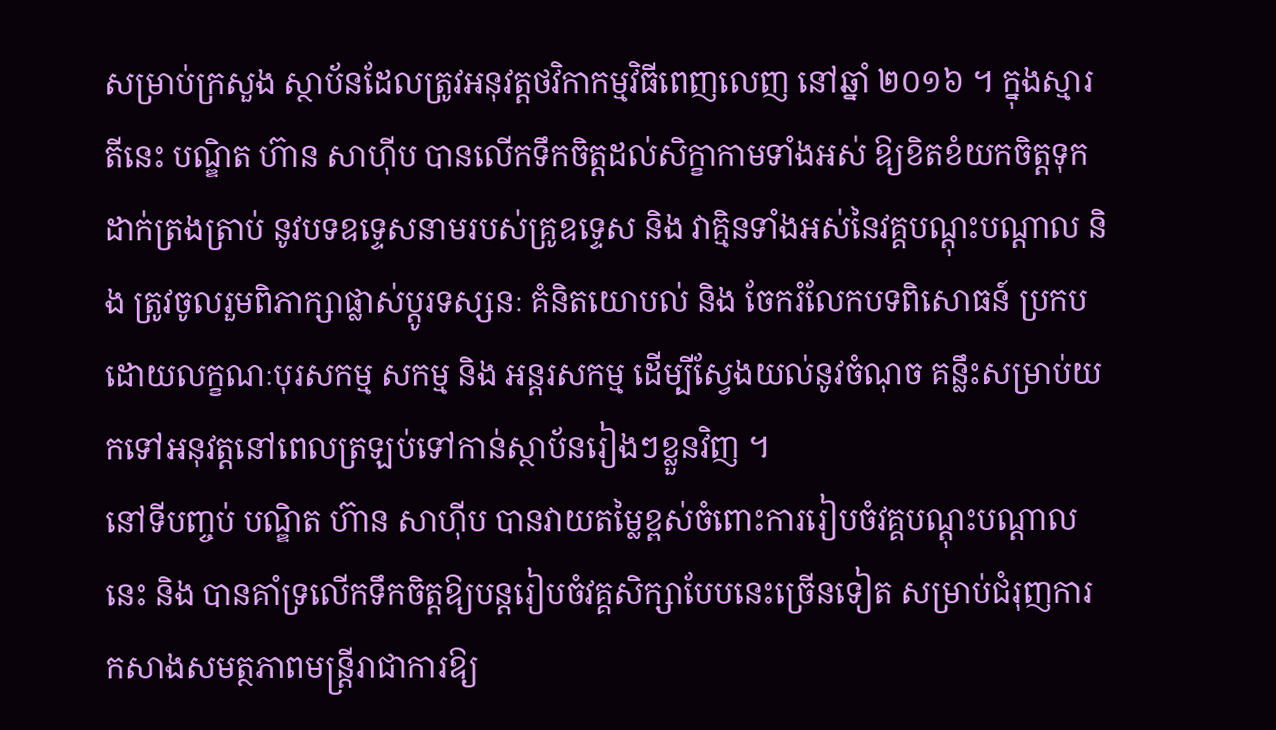សម្រាប់ក្រសួង ស្ថាប័នដែលត្រូវអនុវត្តថវិកាកម្មវិធីពេញលេញ នៅឆ្នាំ ២០១៦ ។ ក្នុងស្មារតីនេះ បណ្ឌិត ហ៊ាន សាហ៊ីប បានលើកទឹកចិត្តដល់សិក្ខាកាមទាំងអស់ ឱ្យខិតខំយកចិត្តទុកដាក់ត្រងត្រាប់ នូវបទឧទ្ទេសនាមរបស់គ្រូឧទ្ទេស និង វាគ្មិនទាំងអស់នៃវគ្គបណ្តុះបណ្តាល និង ត្រូវចូលរួមពិភាក្សាផ្លាស់ប្តូរទស្សនៈ គំនិតយោបល់ និង ចែករំលែកបទពិសោធន៍ ប្រកបដោយលក្ខណៈបុរសកម្ម សកម្ម និង អន្តរសកម្ម ដើម្បីស្វែងយល់នូវចំណុច គន្លឹះសម្រាប់យកទៅអនុវត្តនៅពេលត្រឡប់ទៅកាន់ស្ថាប័នរៀងៗខ្លួនវិញ ។
នៅទីបញ្ចប់ បណ្ឌិត ហ៊ាន សាហ៊ីប បានវាយតម្លៃខ្ពស់ចំពោះការរៀបចំវគ្គបណ្តុះបណ្តាលនេះ និង បានគាំទ្រលើកទឹកចិត្តឱ្យបន្តរៀបចំវគ្គសិក្សាបែបនេះច្រើនទៀត សម្រាប់ជំរុញការកសាងសមត្ថភាពមន្រ្តីរាជាការឱ្យ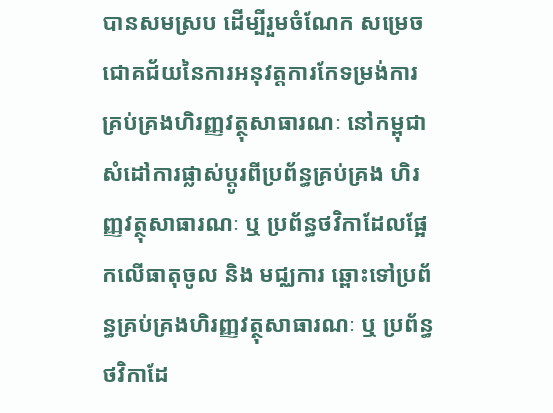បានសមស្រប ដើម្បីរួមចំណែក សម្រេចជោគជ័យនៃការអនុវត្តការកែទម្រង់ការគ្រប់គ្រងហិរញ្ញវត្ថុសាធារណៈ នៅកម្ពុជា សំដៅការផ្លាស់ប្តូរពីប្រព័ន្ធគ្រប់គ្រង ហិរញ្ញវត្ថុសាធារណៈ ឬ ប្រព័ន្ធថវិកាដែលផ្អែកលើធាតុចូល និង មជ្ឈការ ឆ្ពោះទៅប្រព័ន្ធគ្រប់គ្រងហិរញ្ញវត្ថុសាធារណៈ ឬ ប្រព័ន្ធថវិកាដែ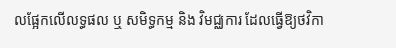លផ្អែកលើលទ្ធផល ឬ សមិទ្ធកម្ម និង វិមជ្ឈការ ដែលធ្វើឱ្យថវិកា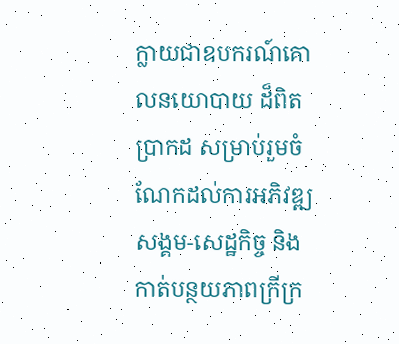ក្លាយជាឧបករណ៍គោលនយោបាយ ដ៏ពិតប្រាកដ សម្រាប់រួមចំណែកដល់ការអភិវឌ្ឍសង្គម-សេដ្ឋកិច្ច និង កាត់បន្ថយភាពក្រីក្រ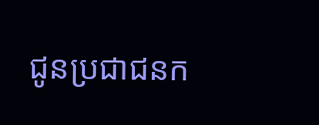ជូនប្រជាជនក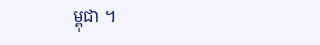ម្ពុជា ។